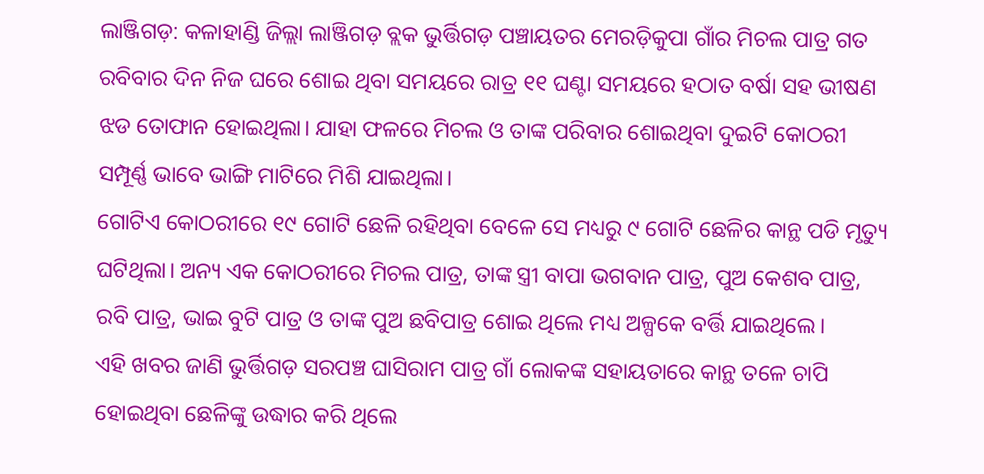ଲାଞ୍ଜିଗଡ଼: କଳାହାଣ୍ଡି ଜିଲ୍ଲା ଲାଞ୍ଜିଗଡ଼ ବ୍ଲକ ଭୁର୍ତ୍ତିଗଡ଼ ପଞ୍ଚାୟତର ମେରଡ଼ିକୁପା ଗାଁର ମିଚଲ ପାତ୍ର ଗତ ରବିବାର ଦିନ ନିଜ ଘରେ ଶୋଇ ଥିବା ସମୟରେ ରାତ୍ର ୧୧ ଘଣ୍ଟା ସମୟରେ ହଠାତ ବର୍ଷା ସହ ଭୀଷଣ ଝଡ ତୋଫାନ ହୋଇଥିଲା। ଯାହା ଫଳରେ ମିଚଲ ଓ ତାଙ୍କ ପରିବାର ଶୋଇଥିବା ଦୁଇଟି କୋଠରୀ ସମ୍ପୂର୍ଣ୍ଣ ଭାବେ ଭାଙ୍ଗି ମାଟିରେ ମିଶି ଯାଇଥିଲା।
ଗୋଟିଏ କୋଠରୀରେ ୧୯ ଗୋଟି ଛେଳି ରହିଥିବା ବେଳେ ସେ ମଧ୍ୟରୁ ୯ ଗୋଟି ଛେଳିର କାନ୍ଥ ପଡି ମୃତ୍ୟୁ ଘଟିଥିଲା। ଅନ୍ୟ ଏକ କୋଠରୀରେ ମିଚଲ ପାତ୍ର, ତାଙ୍କ ସ୍ତ୍ରୀ ବାପା ଭଗବାନ ପାତ୍ର, ପୁଅ କେଶବ ପାତ୍ର, ରବି ପାତ୍ର, ଭାଇ ବୁଟି ପାତ୍ର ଓ ତାଙ୍କ ପୁଅ ଛବିପାତ୍ର ଶୋଇ ଥିଲେ ମଧ୍ୟ ଅଳ୍ପକେ ବର୍ତ୍ତି ଯାଇଥିଲେ।
ଏହି ଖବର ଜାଣି ଭୁର୍ତ୍ତିଗଡ଼ ସରପଞ୍ଚ ଘାସିରାମ ପାତ୍ର ଗାଁ ଲୋକଙ୍କ ସହାୟତାରେ କାନ୍ଥ ତଳେ ଚାପି ହୋଇଥିବା ଛେଳିଙ୍କୁ ଉଦ୍ଧାର କରି ଥିଲେ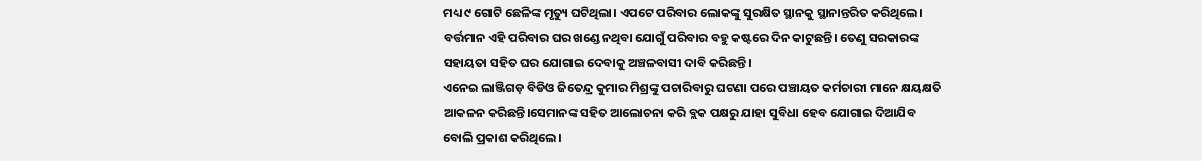ମଧ୍ୟ ୯ ଗୋଟି ଛେଳିଙ୍କ ମୃତ୍ୟୁ ଘଟିଥିଲା। ଏପଟେ ପରିବାର ଲୋକଙ୍କୁ ସୁରକ୍ଷିତ ସ୍ଥାନକୁ ସ୍ଥାନାନ୍ତରିତ କରିଥିଲେ। ବର୍ତ୍ତମାନ ଏହି ପରିବାର ଘର ଖଣ୍ଡେ ନଥିବା ଯୋଗୁଁ ପରିବାର ବହୁ କଷ୍ଟରେ ଦିନ କାଟୁଛନ୍ତି। ତେଣୁ ସରକାରଙ୍କ ସହାୟତା ସହିତ ଘର ଯୋଗାଇ ଦେବାକୁ ଅଞ୍ଚଳବାସୀ ଦାବି କରିଛନ୍ତି।
ଏନେଇ ଲାଞ୍ଜିଗଡ଼ ବିଡିଓ ଜିତେନ୍ଦ୍ର କୁମାର ମିଶ୍ରଙ୍କୁ ପଚାରିବାରୁ ଘଟଣା ପରେ ପଞ୍ଚାୟତ କର୍ମଚାରୀ ମାନେ କ୍ଷୟକ୍ଷତି ଆକଳନ କରିଛନ୍ତି।ସେମାନଙ୍କ ସହିତ ଆଲୋଚନା କରି ବ୍ଲକ ପକ୍ଷରୁ ଯାହା ସୁବିଧା ହେବ ଯୋଗାଇ ଦିଆଯିବ ବୋଲି ପ୍ରକାଶ କରିଥିଲେ।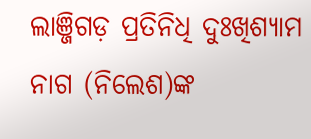ଲାଞ୍ଜିଗଡ଼ ପ୍ରତିନିଧି ଦୁଃଖିଶ୍ୟାମ ନାଗ (ନିଲେଶ)ଙ୍କ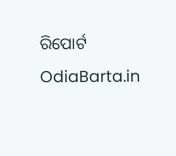ରିପୋର୍ଟ OdiaBarta.in